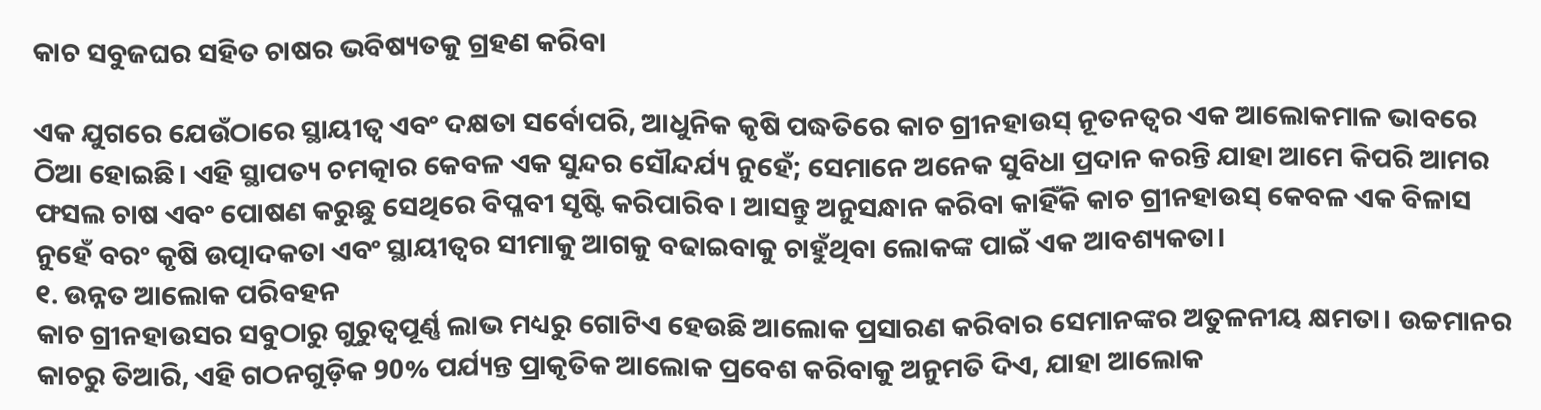କାଚ ସବୁଜଘର ସହିତ ଚାଷର ଭବିଷ୍ୟତକୁ ଗ୍ରହଣ କରିବା

ଏକ ଯୁଗରେ ଯେଉଁଠାରେ ସ୍ଥାୟୀତ୍ୱ ଏବଂ ଦକ୍ଷତା ସର୍ବୋପରି, ଆଧୁନିକ କୃଷି ପଦ୍ଧତିରେ କାଚ ଗ୍ରୀନହାଉସ୍ ନୂତନତ୍ୱର ଏକ ଆଲୋକମାଳ ଭାବରେ ଠିଆ ହୋଇଛି। ଏହି ସ୍ଥାପତ୍ୟ ଚମତ୍କାର କେବଳ ଏକ ସୁନ୍ଦର ସୌନ୍ଦର୍ଯ୍ୟ ନୁହେଁ; ସେମାନେ ଅନେକ ସୁବିଧା ପ୍ରଦାନ କରନ୍ତି ଯାହା ଆମେ କିପରି ଆମର ଫସଲ ଚାଷ ଏବଂ ପୋଷଣ କରୁଛୁ ସେଥିରେ ବିପ୍ଳବୀ ସୃଷ୍ଟି କରିପାରିବ। ଆସନ୍ତୁ ଅନୁସନ୍ଧାନ କରିବା କାହିଁକି କାଚ ଗ୍ରୀନହାଉସ୍ କେବଳ ଏକ ବିଳାସ ନୁହେଁ ବରଂ କୃଷି ଉତ୍ପାଦକତା ଏବଂ ସ୍ଥାୟୀତ୍ୱର ସୀମାକୁ ଆଗକୁ ବଢାଇବାକୁ ଚାହୁଁଥିବା ଲୋକଙ୍କ ପାଇଁ ଏକ ଆବଶ୍ୟକତା।
୧. ଉନ୍ନତ ଆଲୋକ ପରିବହନ
କାଚ ଗ୍ରୀନହାଉସର ସବୁଠାରୁ ଗୁରୁତ୍ୱପୂର୍ଣ୍ଣ ଲାଭ ମଧ୍ୟରୁ ଗୋଟିଏ ହେଉଛି ଆଲୋକ ପ୍ରସାରଣ କରିବାର ସେମାନଙ୍କର ଅତୁଳନୀୟ କ୍ଷମତା। ଉଚ୍ଚମାନର କାଚରୁ ତିଆରି, ଏହି ଗଠନଗୁଡ଼ିକ 90% ପର୍ଯ୍ୟନ୍ତ ପ୍ରାକୃତିକ ଆଲୋକ ପ୍ରବେଶ କରିବାକୁ ଅନୁମତି ଦିଏ, ଯାହା ଆଲୋକ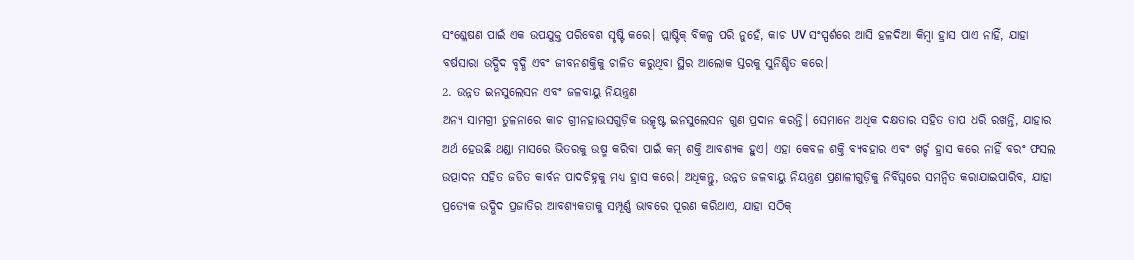ସଂଶ୍ଳେଷଣ ପାଇଁ ଏକ ଉପଯୁକ୍ତ ପରିବେଶ ସୃଷ୍ଟି କରେ। ପ୍ଲାଷ୍ଟିକ୍ ବିକଳ୍ପ ପରି ନୁହେଁ, କାଚ UV ସଂସ୍ପର୍ଶରେ ଆସି ହଳଦିଆ କିମ୍ବା ହ୍ରାସ ପାଏ ନାହିଁ, ଯାହା ବର୍ଷସାରା ଉଦ୍ଭିଦ ବୃଦ୍ଧି ଏବଂ ଜୀବନଶକ୍ତିକୁ ଚାଳିତ କରୁଥିବା ସ୍ଥିର ଆଲୋକ ସ୍ତରକୁ ସୁନିଶ୍ଚିତ କରେ।
2. ଉନ୍ନତ ଇନସୁଲେସନ ଏବଂ ଜଳବାୟୁ ନିୟନ୍ତ୍ରଣ
ଅନ୍ୟ ସାମଗ୍ରୀ ତୁଳନାରେ କାଚ ଗ୍ରୀନହାଉସଗୁଡ଼ିକ ଉତ୍କୃଷ୍ଟ ଇନସୁଲେସନ ଗୁଣ ପ୍ରଦାନ କରନ୍ତି। ସେମାନେ ଅଧିକ ଦକ୍ଷତାର ସହିତ ତାପ ଧରି ରଖନ୍ତି, ଯାହାର ଅର୍ଥ ହେଉଛି ଥଣ୍ଡା ମାସରେ ଭିତରକୁ ଉଷ୍ମ କରିବା ପାଇଁ କମ୍ ଶକ୍ତି ଆବଶ୍ୟକ ହୁଏ। ଏହା କେବଳ ଶକ୍ତି ବ୍ୟବହାର ଏବଂ ଖର୍ଚ୍ଚ ହ୍ରାସ କରେ ନାହିଁ ବରଂ ଫସଲ ଉତ୍ପାଦନ ସହିତ ଜଡିତ କାର୍ବନ ପାଦଚିହ୍ନକୁ ମଧ୍ୟ ହ୍ରାସ କରେ। ଅଧିକନ୍ତୁ, ଉନ୍ନତ ଜଳବାୟୁ ନିୟନ୍ତ୍ରଣ ପ୍ରଣାଳୀଗୁଡ଼ିକୁ ନିର୍ବିଘ୍ନରେ ସମନ୍ୱିତ କରାଯାଇପାରିବ, ଯାହା ପ୍ରତ୍ୟେକ ଉଦ୍ଭିଦ ପ୍ରଜାତିର ଆବଶ୍ୟକତାକୁ ସମ୍ପୂର୍ଣ୍ଣ ଭାବରେ ପୂରଣ କରିଥାଏ, ଯାହା ସଠିକ୍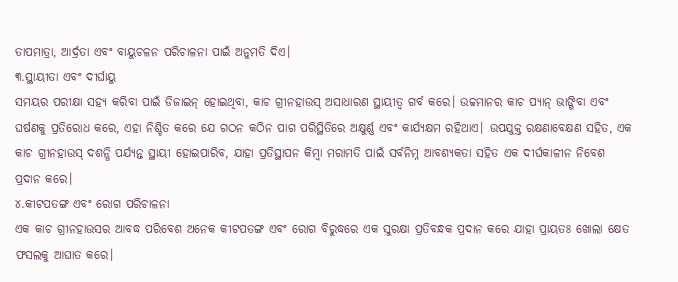ତାପମାତ୍ରା, ଆର୍ଦ୍ରତା ଏବଂ ବାୟୁଚଳନ ପରିଚାଳନା ପାଇଁ ଅନୁମତି ଦିଏ।
୩.ସ୍ଥାୟୀତା ଏବଂ ଦୀର୍ଘାୟୁ
ସମୟର ପରୀକ୍ଷା ସହ୍ୟ କରିବା ପାଇଁ ଡିଜାଇନ୍ ହୋଇଥିବା, କାଚ ଗ୍ରୀନହାଉସ୍ ଅସାଧାରଣ ସ୍ଥାୟୀତ୍ୱ ଗର୍ବ କରେ। ଉଚ୍ଚମାନର କାଚ ପ୍ୟାନ୍ ଭାଙ୍ଗିବା ଏବଂ ଘର୍ଷଣକୁ ପ୍ରତିରୋଧ କରେ, ଏହା ନିଶ୍ଚିତ କରେ ଯେ ଗଠନ କଠିନ ପାଗ ପରିସ୍ଥିତିରେ ଅକ୍ଷୁର୍ଣ୍ଣ ଏବଂ କାର୍ଯ୍ୟକ୍ଷମ ରହିଥାଏ। ଉପଯୁକ୍ତ ରକ୍ଷଣାବେକ୍ଷଣ ସହିତ, ଏକ କାଚ ଗ୍ରୀନହାଉସ୍ ଦଶନ୍ଧି ପର୍ଯ୍ୟନ୍ତ ସ୍ଥାୟୀ ହୋଇପାରିବ, ଯାହା ପ୍ରତିସ୍ଥାପନ କିମ୍ବା ମରାମତି ପାଇଁ ସର୍ବନିମ୍ନ ଆବଶ୍ୟକତା ସହିତ ଏକ ଦୀର୍ଘକାଳୀନ ନିବେଶ ପ୍ରଦାନ କରେ।
୪.କୀଟପତଙ୍ଗ ଏବଂ ରୋଗ ପରିଚାଳନା
ଏକ କାଚ ଗ୍ରୀନହାଉସର ଆବଦ୍ଧ ପରିବେଶ ଅନେକ କୀଟପତଙ୍ଗ ଏବଂ ରୋଗ ବିରୁଦ୍ଧରେ ଏକ ସୁରକ୍ଷା ପ୍ରତିବନ୍ଧକ ପ୍ରଦାନ କରେ ଯାହା ପ୍ରାୟତଃ ଖୋଲା କ୍ଷେତ ଫସଲକୁ ଆଘାତ କରେ।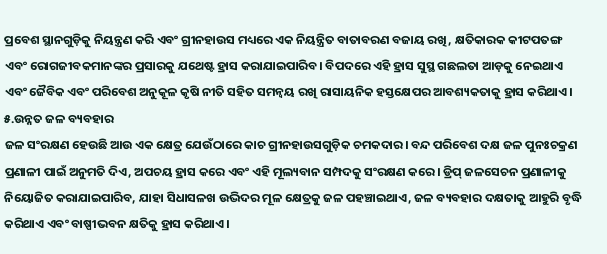ପ୍ରବେଶ ସ୍ଥାନଗୁଡ଼ିକୁ ନିୟନ୍ତ୍ରଣ କରି ଏବଂ ଗ୍ରୀନହାଉସ ମଧ୍ୟରେ ଏକ ନିୟନ୍ତ୍ରିତ ବାତାବରଣ ବଜାୟ ରଖି, କ୍ଷତିକାରକ କୀଟପତଙ୍ଗ ଏବଂ ରୋଗଜୀବକମାନଙ୍କର ପ୍ରସାରକୁ ଯଥେଷ୍ଟ ହ୍ରାସ କରାଯାଇପାରିବ। ବିପଦରେ ଏହି ହ୍ରାସ ସୁସ୍ଥ ଗଛଲତା ଆଡ଼କୁ ନେଇଥାଏ ଏବଂ ଜୈବିକ ଏବଂ ପରିବେଶ ଅନୁକୂଳ କୃଷି ନୀତି ସହିତ ସମନ୍ୱୟ ରଖି ରାସାୟନିକ ହସ୍ତକ୍ଷେପର ଆବଶ୍ୟକତାକୁ ହ୍ରାସ କରିଥାଏ।
୫.ଉନ୍ନତ ଜଳ ବ୍ୟବହାର
ଜଳ ସଂରକ୍ଷଣ ହେଉଛି ଆଉ ଏକ କ୍ଷେତ୍ର ଯେଉଁଠାରେ କାଚ ଗ୍ରୀନହାଉସଗୁଡ଼ିକ ଚମକଦାର। ବନ୍ଦ ପରିବେଶ ଦକ୍ଷ ଜଳ ପୁନଃଚକ୍ରଣ ପ୍ରଣାଳୀ ପାଇଁ ଅନୁମତି ଦିଏ, ଅପଚୟ ହ୍ରାସ କରେ ଏବଂ ଏହି ମୂଲ୍ୟବାନ ସମ୍ପଦକୁ ସଂରକ୍ଷଣ କରେ। ଡ୍ରିପ୍ ଜଳସେଚନ ପ୍ରଣାଳୀକୁ ନିୟୋଜିତ କରାଯାଇପାରିବ, ଯାହା ସିଧାସଳଖ ଉଦ୍ଭିଦର ମୂଳ କ୍ଷେତ୍ରକୁ ଜଳ ପହଞ୍ଚାଇଥାଏ, ଜଳ ବ୍ୟବହାର ଦକ୍ଷତାକୁ ଆହୁରି ବୃଦ୍ଧି କରିଥାଏ ଏବଂ ବାଷ୍ପୀଭବନ କ୍ଷତିକୁ ହ୍ରାସ କରିଥାଏ।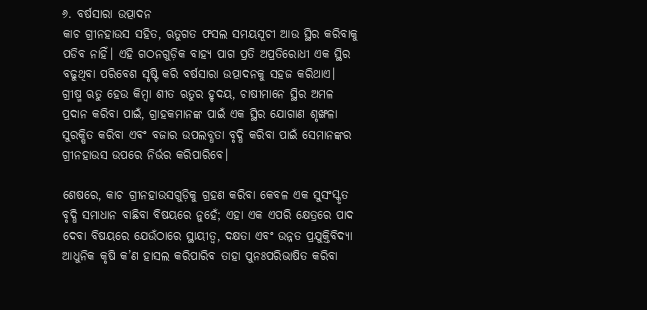୬. ବର୍ଷସାରା ଉତ୍ପାଦନ
କାଚ ଗ୍ରୀନହାଉସ ସହିତ, ଋତୁଗତ ଫସଲ ସମୟସୂଚୀ ଆଉ ସ୍ଥିର କରିବାକୁ ପଡିବ ନାହିଁ। ଏହି ଗଠନଗୁଡ଼ିକ ବାହ୍ୟ ପାଗ ପ୍ରତି ଅପ୍ରତିରୋଧୀ ଏକ ସ୍ଥିର ବଢୁଥିବା ପରିବେଶ ସୃଷ୍ଟି କରି ବର୍ଷସାରା ଉତ୍ପାଦନକୁ ସହଜ କରିଥାଏ। ଗ୍ରୀଷ୍ମ ଋତୁ ହେଉ କିମ୍ବା ଶୀତ ଋତୁର ହୃଦୟ, ଚାଷୀମାନେ ସ୍ଥିର ଅମଳ ପ୍ରଦାନ କରିବା ପାଇଁ, ଗ୍ରାହକମାନଙ୍କ ପାଇଁ ଏକ ସ୍ଥିର ଯୋଗାଣ ଶୃଙ୍ଖଳା ସୁରକ୍ଷିତ କରିବା ଏବଂ ବଜାର ଉପଲବ୍ଧତା ବୃଦ୍ଧି କରିବା ପାଇଁ ସେମାନଙ୍କର ଗ୍ରୀନହାଉସ ଉପରେ ନିର୍ଭର କରିପାରିବେ।

ଶେଷରେ, କାଚ ଗ୍ରୀନହାଉସଗୁଡ଼ିକୁ ଗ୍ରହଣ କରିବା କେବଳ ଏକ ସୁସଂସ୍କୃତ ବୃଦ୍ଧି ସମାଧାନ ବାଛିବା ବିଷୟରେ ନୁହେଁ; ଏହା ଏକ ଏପରି କ୍ଷେତ୍ରରେ ପାଦ ଦେବା ବିଷୟରେ ଯେଉଁଠାରେ ସ୍ଥାୟୀତ୍ୱ, ଦକ୍ଷତା ଏବଂ ଉନ୍ନତ ପ୍ରଯୁକ୍ତିବିଦ୍ୟା ଆଧୁନିକ କୃଷି କ’ଣ ହାସଲ କରିପାରିବ ତାହା ପୁନଃପରିଭାଷିତ କରିବା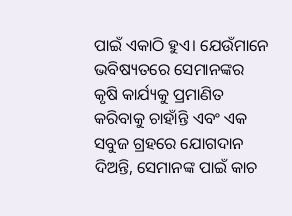ପାଇଁ ଏକାଠି ହୁଏ। ଯେଉଁମାନେ ଭବିଷ୍ୟତରେ ସେମାନଙ୍କର କୃଷି କାର୍ଯ୍ୟକୁ ପ୍ରମାଣିତ କରିବାକୁ ଚାହାଁନ୍ତି ଏବଂ ଏକ ସବୁଜ ଗ୍ରହରେ ଯୋଗଦାନ ଦିଅନ୍ତି, ସେମାନଙ୍କ ପାଇଁ କାଚ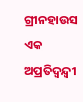ଗ୍ରୀନହାଉସ ଏକ ଅପ୍ରତିଦ୍ୱନ୍ଦ୍ୱୀ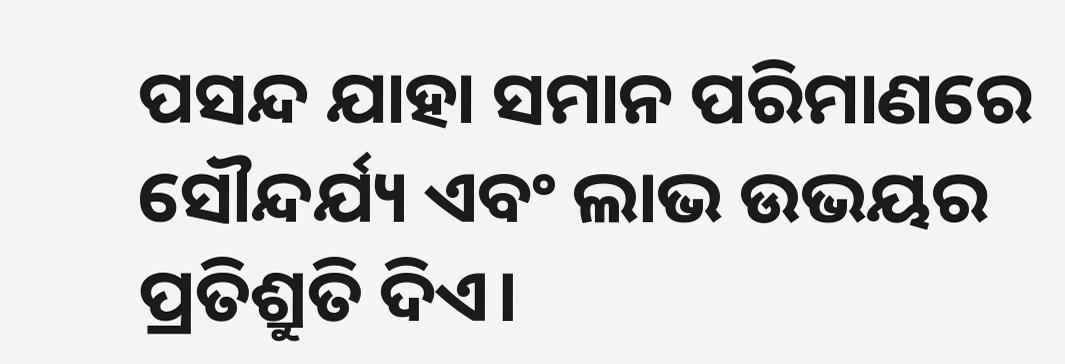ପସନ୍ଦ ଯାହା ସମାନ ପରିମାଣରେ ସୌନ୍ଦର୍ଯ୍ୟ ଏବଂ ଲାଭ ଉଭୟର ପ୍ରତିଶ୍ରୁତି ଦିଏ।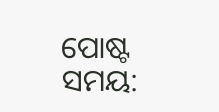ପୋଷ୍ଟ ସମୟ: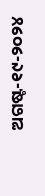ଅଗଷ୍ଟ-୧୯-୨୦୨୪